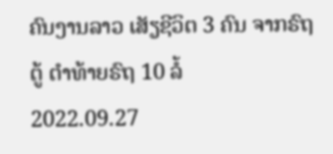ຄົນງານລາວ ເສັຽຊີວິຕ 3 ຄົນ ຈາກຣົຖຕູ້ ຕຳທ້າຍຣົຖ 10 ລໍ້
2022.09.27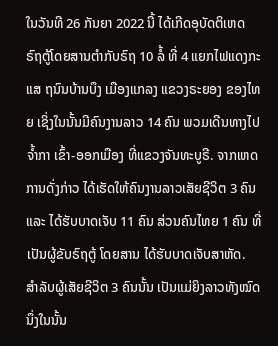ໃນວັນທີ 26 ກັນຍາ 2022 ນີ້ ໄດ້ເກີດອຸບັດຕິເຫດ ຣົຖຕູ້ໂດຍສານຕຳກັບຣົຖ 10 ລໍ້ ທີ່ 4 ແຍກໄຟແດງກະແສ ຖນົນບ້ານບຶງ ເມືອງແກລງ ແຂວງຣະຍອງ ຂອງໄທຍ ເຊິ່ງໃນນັ້ນມີຄົນງານລາວ 14 ຄົນ ພວມເດີນທາງໄປຈໍ້າກາ ເຂົ້າ-ອອກເມືອງ ທີ່ແຂວງຈັນທະບູຣີ. ຈາກເຫດການດັ່ງກ່າວ ໄດ້ເຮັດໃຫ້ຄົນງານລາວເສັຍຊີວິຕ 3 ຄົນ ແລະ ໄດ້ຮັບບາດເຈັບ 11 ຄົນ ສ່ວນຄົນໄທຍ 1 ຄົນ ທີ່ເປັນຜູ້ຂັບຣົຖຕູ້ ໂດຍສານ ໄດ້ຮັບບາດເຈັບສາຫັດ.
ສຳລັບຜູ້ເສັຍຊີວິຕ 3 ຄົນນັ້ນ ເປັນແມ່ຍິງລາວທັງໝົດ ນຶ່ງໃນນັ້ນ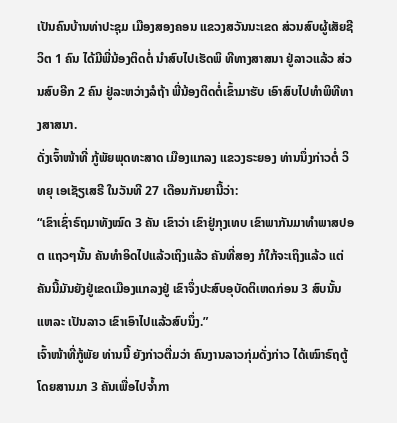ເປັນຄົນບ້ານທ່າປະຊຸມ ເມືອງສອງຄອນ ແຂວງສວັນນະເຂດ ສ່ວນສົບຜູ້ເສັຍຊີວິຕ 1 ຄົນ ໄດ້ມີພີ່ນ້ອງຕິດຕໍ່ ນຳສົບໄປເຮັດພິ ທີທາງສາສນາ ຢູ່ລາວແລ້ວ ສ່ວນສົບອີກ 2 ຄົນ ຢູ່ລະຫວ່າງລໍຖ້າ ພີ່ນ້ອງຕິດຕໍ່ເຂົ້າມາຮັບ ເອົາສົບໄປທຳພິທີທາງສາສນາ.
ດັ່ງເຈົ້າໜ້າທີ່ ກູ້ພັຍພຸດທະສາດ ເມືອງແກລງ ແຂວງຣະຍອງ ທ່ານນຶ່ງກ່າວຕໍ່ ວິທຍຸ ເອເຊັຽເສຣີ ໃນວັນທີ 27 ເດືອນກັນຍານີ້ວ່າ:
“ເຂົາເຊົ່າຣົຖມາທັງໝົດ 3 ຄັນ ເຂົາວ່າ ເຂົາຢູ່ກຸງເທບ ເຂົາພາກັນມາທຳພາສປອຕ ແຖວໆນັ້ນ ຄັນທຳອິດໄປແລ້ວເຖິງແລ້ວ ຄັນທີ່ສອງ ກໍໃກ້ຈະເຖິງແລ້ວ ແຕ່ຄັນນີ້ມັນຍັງຢູ່ເຂດເມືອງແກລງຢູ່ ເຂົາຈຶ່ງປະສົບອຸບັດຕິເຫດກ່ອນ 3 ສົບນັ້ນແຫລະ ເປັນລາວ ເຂົາເອົາໄປແລ້ວສົບນຶ່ງ.”
ເຈົ້າໜ້າທີ່ກູ້ພັຍ ທ່ານນີ້ ຍັງກ່າວຕື່ມວ່າ ຄົນງານລາວກຸ່ມດັ່ງກ່າວ ໄດ້ເໝົາຣົຖຕູ້ໂດຍສານມາ 3 ຄັນເພື່ອໄປຈໍ້າກາ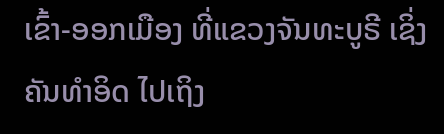ເຂົ້າ-ອອກເມືອງ ທີ່ແຂວງຈັນທະບູຣີ ເຊິ່ງຄັນທຳອິດ ໄປເຖິງ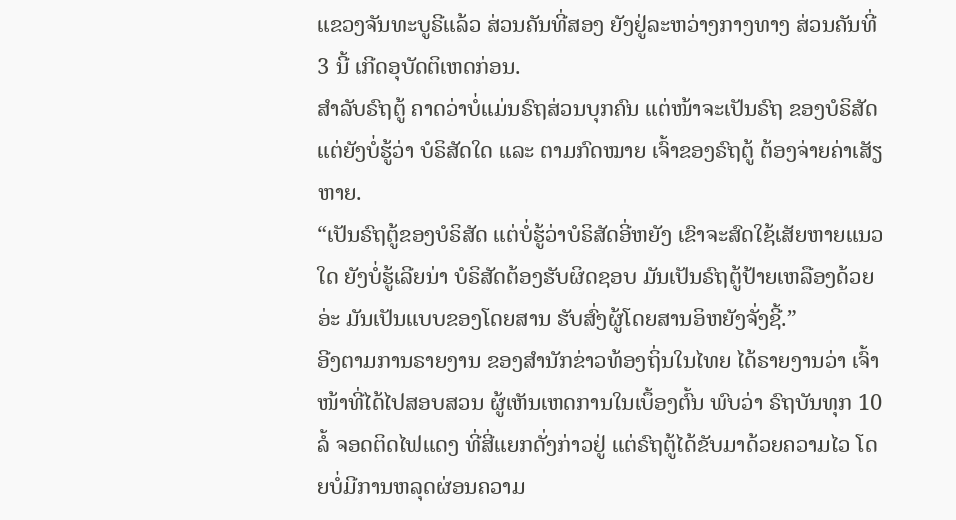ແຂວງຈັນທະບູຣີແລ້ວ ສ່ວນຄັນທີ່ສອງ ຍັງຢູ່ລະຫວ່າງກາງທາງ ສ່ວນຄັນທີ່ 3 ນີ້ ເກີດອຸບັດຕິເຫດກ່ອນ.
ສຳລັບຣົຖຕູ້ ຄາດວ່າບໍ່ແມ່ນຣົຖສ່ວນບຸກຄົນ ແຕ່ໜ້າຈະເປັນຣົຖ ຂອງບໍຣິສັດ ແຕ່ຍັງບໍ່ຮູ້ວ່າ ບໍຣິສັດໃດ ແລະ ຕາມກົດໝາຍ ເຈົ້າຂອງຣົຖຕູ້ ຕ້ອງຈ່າຍຄ່າເສັຽຫາຍ.
“ເປັນຣົຖຕູ້ຂອງບໍຣິສັດ ແຕ່ບໍ່ຮູ້ວ່າບໍຣິສັດອີ່ຫຍັງ ເຂົາຈະສົດໃຊ້ເສັຍຫາຍແນວໃດ ຍັງບໍ່ຮູ້ເລີຍນ່າ ບໍຣິສັດຕ້ອງຮັບຜິດຊອບ ມັນເປັນຣົຖຕູ້ປ້າຍເຫລືອງດ້ວຍອ່ະ ມັນເປັນແບບຂອງໂດຍສານ ຮັບສົ່ງຜູ້ໂດຍສານອິຫຍັງຈັ່ງຊີ້.”
ອີງຕາມການຣາຍງານ ຂອງສຳນັກຂ່າວທ້ອງຖິ່ນໃນໄທຍ ໄດ້ຣາຍງານວ່າ ເຈົ້າໜ້າທີ່ໄດ້ໄປສອບສວນ ຜູ້ເຫັນເຫດການໃນເບຶ້ອງຕົ້ນ ພົບວ່າ ຣົຖບັນທຸກ 10 ລໍ້ ຈອດຕິດໄຟແດງ ທີ່ສີ່ແຍກດັ່ງກ່າວຢູ່ ແຕ່ຣົຖຕູ້ໄດ້ຂັບມາດ້ວຍຄວາມໄວ ໂດຍບໍ່ມີການຫລຸດຜ່ອນຄວາມ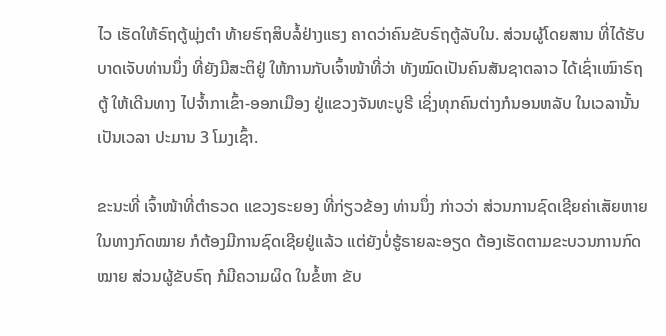ໄວ ເຮັດໃຫ້ຣົຖຕູ້ພຸ່ງຕຳ ທ້າຍຮົຖສິບລໍ້ຢ່າງແຮງ ຄາດວ່າຄົນຂັບຣົຖຕູ້ລັບໃນ. ສ່ວນຜູ້ໂດຍສານ ທີ່ໄດ້ຮັບບາດເຈັບທ່ານນຶ່ງ ທີ່ຍັງມີສະຕິຢູ່ ໃຫ້ການກັບເຈົ້າໜ້າທີ່ວ່າ ທັງໝົດເປັນຄົນສັນຊາຕລາວ ໄດ້ເຊົ່າເໝົາຣົຖຕູ້ ໃຫ້ເດີນທາງ ໄປຈໍ້າກາເຂົ້າ-ອອກເມືອງ ຢູ່ແຂວງຈັນທະບູຣີ ເຊິ່ງທຸກຄົນຕ່າງກໍນອນຫລັບ ໃນເວລານັ້ນເປັນເວລາ ປະມານ 3 ໂມງເຊົ້າ.

ຂະນະທີ່ ເຈົ້າໜ້າທີ່ຕຳຣວດ ແຂວງຣະຍອງ ທີ່ກ່ຽວຂ້ອງ ທ່ານນຶ່ງ ກ່າວວ່າ ສ່ວນການຊົດເຊີຍຄ່າເສັຍຫາຍ ໃນທາງກົດໝາຍ ກໍຕ້ອງມີການຊົດເຊີຍຢູ່ແລ້ວ ແຕ່ຍັງບໍ່ຮູ້ຣາຍລະອຽດ ຕ້ອງເຮັດຕາມຂະບວນການກົດໝາຍ ສ່ວນຜູ້ຂັບຣົຖ ກໍມີຄວາມຜິດ ໃນຂໍ້ຫາ ຂັບ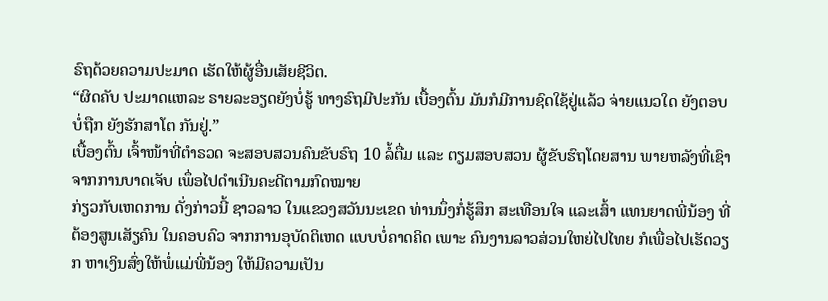ຣົຖດ້ວຍຄວາມປະມາດ ເຮັດໃຫ້ຜູ້ອື່ນເສັຍຊີວິຕ.
“ຜິດຄັບ ປະມາດແຫລະ ຣາຍລະອຽດຍັງບໍ່ຮູ້ ທາງຣົຖມີປະກັນ ເບື້ອງຕົ້ນ ມັນກໍມີການຊົດໃຊ້ຢູ່ແລ້ວ ຈ່າຍແນວໃດ ຍັງຕອບບໍ່ຖືກ ຍັງຮັກສາໂຕ ກັນຢູ່.”
ເບື້ອງຕົ້ນ ເຈົ້າໜ້າທີ່ຕຳຣວດ ຈະສອບສວນຄົນຂັບຣົຖ 10 ລໍ້ຕື່ມ ແລະ ຕຽມສອບສວນ ຜູ້ຂັບຮົຖໂດຍສານ ພາຍຫລັງທີ່ເຊົາ ຈາກການບາດເຈັບ ເພຶ່ອໄປດຳເນີນຄະດີຕາມກົດໝາຍ
ກ່ຽວກັບເຫດການ ດັ່ງກ່າວນີ້ ຊາວລາວ ໃນແຂວງສວັນນະເຂດ ທ່ານນຶ່ງກໍ່ຮູ້ສຶກ ສະເທືອນໃຈ ແລະເສົ້າ ແທນຍາດພີ່ນ້ອງ ທີ່ຕ້ອງສູນເສັຽຄົນ ໃນຄອບຄົວ ຈາກການອຸບັດຕິເຫດ ແບບບໍ່ຄາດຄິດ ເພາະ ຄົນງານລາວສ່ວນໃຫຍ່ໄປໄທຍ ກໍເພື່ອໄປເຮັດວຽກ ຫາເງິນສົ່ງໃຫ້ພໍ່ແມ່ພີ່ນ້ອງ ໃຫ້ມີຄວາມເປັນ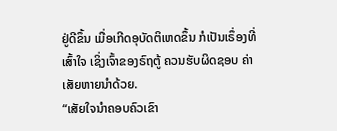ຢູ່ດີຂຶ້ນ ເມື່ອເກີດອຸບັດຕິເຫດຂຶ້ນ ກໍເປັນເຣຶ່ອງທີ່ເສົ້າໃຈ ເຊິ່ງເຈົ້າຂອງຣົຖຕູ້ ຄວນຮັບຜິດຊອບ ຄ່າເສັຍຫາຍນຳດ້ວຍ.
“ເສັຍໃຈນຳຄອບຄົວເຂົາ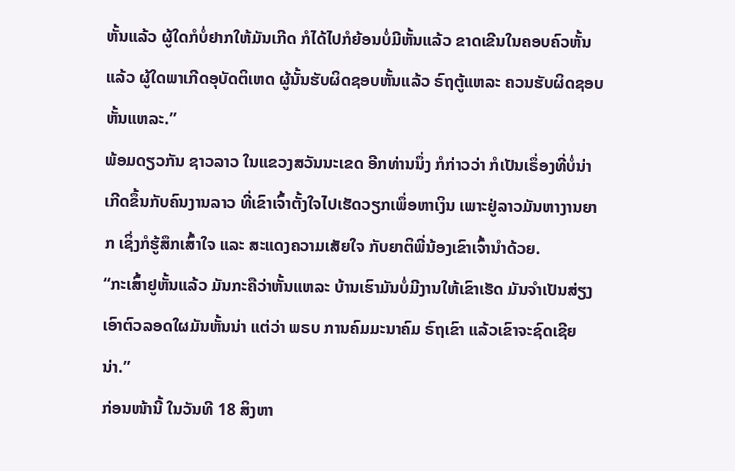ຫັ້ນແລ້ວ ຜູ້ໃດກໍບໍ່ຢາກໃຫ້ມັນເກີດ ກໍໄດ້ໄປກໍຍ້ອນບໍ່ມີຫັ້ນແລ້ວ ຂາດເຂີນໃນຄອບຄົວຫັ້ນແລ້ວ ຜູ້ໃດພາເກີດອຸບັດຕິເຫດ ຜູ້ນັ້ນຮັບຜິດຊອບຫັ້ນແລ້ວ ຣົຖຕູ້ແຫລະ ຄວນຮັບຜິດຊອບຫັ້ນແຫລະ.”
ພ້ອມດຽວກັນ ຊາວລາວ ໃນແຂວງສວັນນະເຂດ ອີກທ່ານນຶ່ງ ກໍກ່າວວ່າ ກໍເປັນເຣຶ່ອງທີ່ບໍ່ນ່າເກີດຂຶ້ນກັບຄົນງານລາວ ທີ່ເຂົາເຈົ້າຕັ້ງໃຈໄປເຮັດວຽກເພຶ່ອຫາເງິນ ເພາະຢູ່ລາວມັນຫາງານຍາກ ເຊິ່ງກໍຮູ້ສຶກເສົ້າໃຈ ແລະ ສະແດງຄວາມເສັຍໃຈ ກັບຍາຕິພີ່ນ້ອງເຂົາເຈົ້ານຳດ້ວຍ.
“ກະເສົ້າຢູຫັ້ນແລ້ວ ມັນກະຄືວ່າຫັ້ນແຫລະ ບ້ານເຮົາມັນບໍ່ມີງານໃຫ້ເຂົາເຮັດ ມັນຈຳເປັນສ່ຽງເອົາຕົວລອດໃຜມັນຫັ້ນນ່າ ແຕ່ວ່າ ພຣບ ການຄົມມະນາຄົມ ຣົຖເຂົາ ແລ້ວເຂົາຈະຊົດເຊີຍນ່າ.”
ກ່ອນໜ້ານີ້ ໃນວັນທີ 18 ສິງຫາ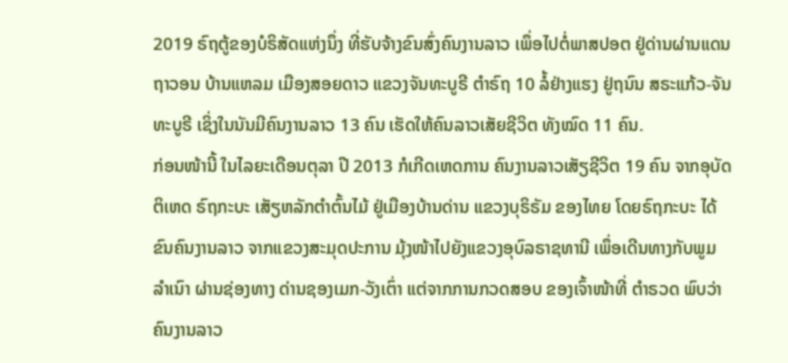2019 ຣົຖຕູ້ຂອງບໍຣິສັດແຫ່ງນຶ່ງ ທີ່ຮັບຈ້າງຂົນສົ່ງຄົນງານລາວ ເພຶ່ອໄປຕໍ່ພາສປອຕ ຢູ່ດ່ານຜ່ານແດນຖາວອນ ບ້ານແຫລມ ເມືອງສອຍດາວ ແຂວງຈັນທະບູຣີ ຕຳຣົຖ 10 ລໍ້ຢ່າງແຮງ ຢູ່ຖນົນ ສຣະແກ້ວ-ຈັນທະບູຣີ ເຊິ່ງໃນນັນມີຄົນງານລາວ 13 ຄົນ ເຮັດໃຫ້ຄົນລາວເສັຍຊີວິຕ ທັງໝົດ 11 ຄົນ.
ກ່ອນໜ້ານີ້ ໃນໄລຍະເດືອນຕຸລາ ປີ 2013 ກໍເກີດເຫດການ ຄົນງານລາວເສັຽຊີວິຕ 19 ຄົນ ຈາກອຸບັດຕິເຫດ ຣົຖກະບະ ເສັຽຫລັກຕຳຕົ້ນໄມ້ ຢູ່ເມືອງບ້ານດ່ານ ແຂວງບຸຣິຣັມ ຂອງໄທຍ ໂດຍຣົຖກະບະ ໄດ້ຂົນຄົນງານລາວ ຈາກແຂວງສະມຸດປະການ ມຸ້ງໜ້າໄປຍັງແຂວງອຸບົລຣາຊທານີ ເພຶ່ອເດີນທາງກັບພູມລຳເນົາ ຜ່ານຊ່ອງທາງ ດ່ານຊອງເມກ-ວັງເຕົ່າ ແຕ່ຈາກການກວດສອບ ຂອງເຈົ້າໜ້າທີ່ ຕຳຣວດ ພົບວ່າ ຄົນງານລາວ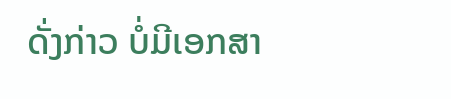ດັ່ງກ່າວ ບໍ່ມີເອກສາ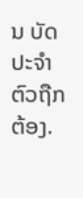ນ ບັດປະຈຳຕົວຖືກຕ້ອງ.